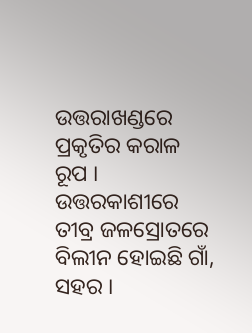ଉତ୍ତରାଖଣ୍ଡରେ ପ୍ରକୃତିର କରାଳ ରୂପ । ଉତ୍ତରକାଶୀରେ ତୀବ୍ର ଜଳସ୍ରୋତରେ ବିଲୀନ ହୋଇଛି ଗାଁ, ସହର ।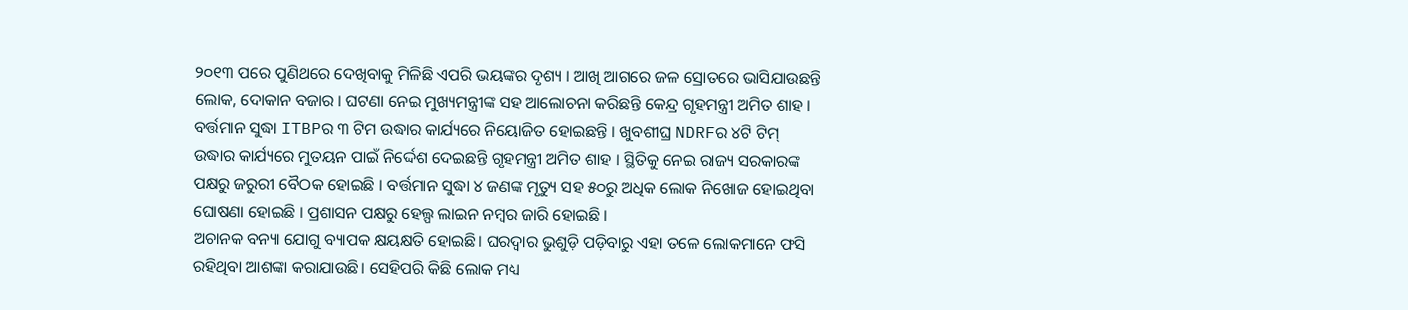୨୦୧୩ ପରେ ପୁଣିଥରେ ଦେଖିବାକୁ ମିଳିଛି ଏପରି ଭୟଙ୍କର ଦୃଶ୍ୟ । ଆଖି ଆଗରେ ଜଳ ସ୍ରୋତରେ ଭାସିଯାଉଛନ୍ତି ଲୋକ, ଦୋକାନ ବଜାର । ଘଟଣା ନେଇ ମୁଖ୍ୟମନ୍ତ୍ରୀଙ୍କ ସହ ଆଲୋଚନା କରିଛନ୍ତି କେନ୍ଦ୍ର ଗୃହମନ୍ତ୍ରୀ ଅମିତ ଶାହ ।
ବର୍ତ୍ତମାନ ସୁଦ୍ଧା ITBPର ୩ ଟିମ ଉଦ୍ଧାର କାର୍ଯ୍ୟରେ ନିୟୋଜିତ ହୋଇଛନ୍ତି । ଖୁବଶୀଘ୍ର NDRFର ୪ଟି ଟିମ୍ ଉଦ୍ଧାର କାର୍ଯ୍ୟରେ ମୁତୟନ ପାଇଁ ନିର୍ଦ୍ଦେଶ ଦେଇଛନ୍ତି ଗୃହମନ୍ତ୍ରୀ ଅମିତ ଶାହ । ସ୍ଥିତିକୁ ନେଇ ରାଜ୍ୟ ସରକାରଙ୍କ ପକ୍ଷରୁ ଜରୁରୀ ବୈଠକ ହୋଇଛି । ବର୍ତ୍ତମାନ ସୁଦ୍ଧା ୪ ଜଣଙ୍କ ମୃତ୍ୟୁ ସହ ୫୦ରୁ ଅଧିକ ଲୋକ ନିଖୋଜ ହୋଇଥିବା ଘୋଷଣା ହୋଇଛି । ପ୍ରଶାସନ ପକ୍ଷରୁ ହେଲ୍ପ ଲାଇନ ନମ୍ବର ଜାରି ହୋଇଛି ।
ଅଚାନକ ବନ୍ୟା ଯୋଗୁ ବ୍ୟାପକ କ୍ଷୟକ୍ଷତି ହୋଇଛି। ଘରଦ୍ୱାର ଭୁଶୁଡ଼ି ପଡ଼ିବାରୁ ଏହା ତଳେ ଲୋକମାନେ ଫସି ରହିଥିବା ଆଶଙ୍କା କରାଯାଉଛି। ସେହିପରି କିଛି ଲୋକ ମଧ୍ୟ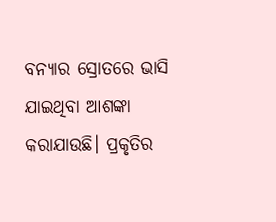ବନ୍ୟାର ସ୍ରୋତରେ ଭାସି ଯାଇଥିବା ଆଶଙ୍କା କରାଯାଉଛି। ପ୍ରକୃତିର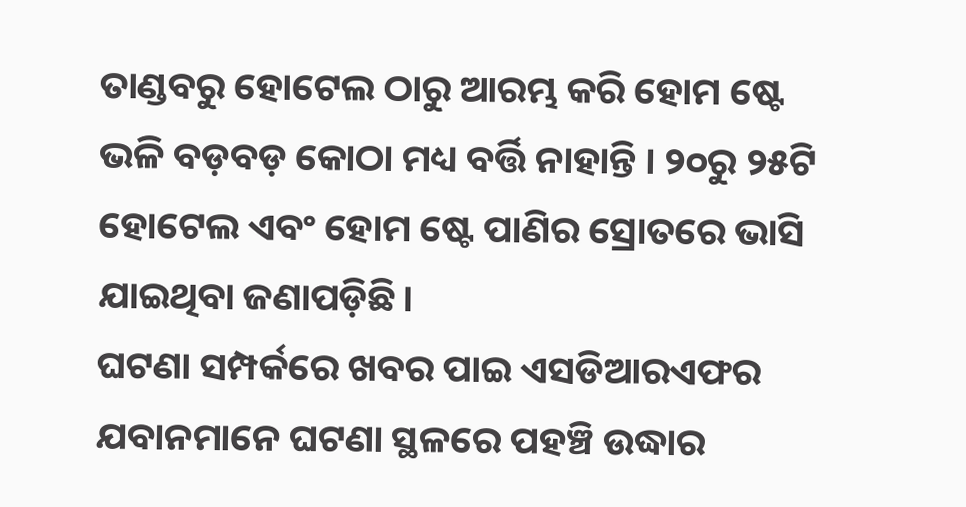ତାଣ୍ଡବରୁ ହୋଟେଲ ଠାରୁ ଆରମ୍ଭ କରି ହୋମ ଷ୍ଟେ ଭଳି ବଡ଼ବଡ଼ କୋଠା ମଧ୍ୟ ବର୍ତ୍ତି ନାହାନ୍ତି । ୨୦ରୁ ୨୫ଟି ହୋଟେଲ ଏବଂ ହୋମ ଷ୍ଟେ ପାଣିର ସ୍ରୋତରେ ଭାସି ଯାଇଥିବା ଜଣାପଡ଼ିଛି।
ଘଟଣା ସମ୍ପର୍କରେ ଖବର ପାଇ ଏସଡିଆରଏଫର ଯବାନମାନେ ଘଟଣା ସ୍ଥଳରେ ପହଞ୍ଚି ଉଦ୍ଧାର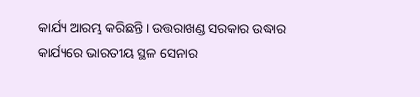କାର୍ଯ୍ୟ ଆରମ୍ଭ କରିଛନ୍ତି। ଉତ୍ତରାଖଣ୍ଡ ସରକାର ଉଦ୍ଧାର କାର୍ଯ୍ୟରେ ଭାରତୀୟ ସ୍ଥଳ ସେନାର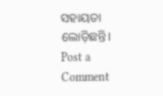ସହାୟତା ଲୋଡ଼ିଛନ୍ତି।
Post a Comment